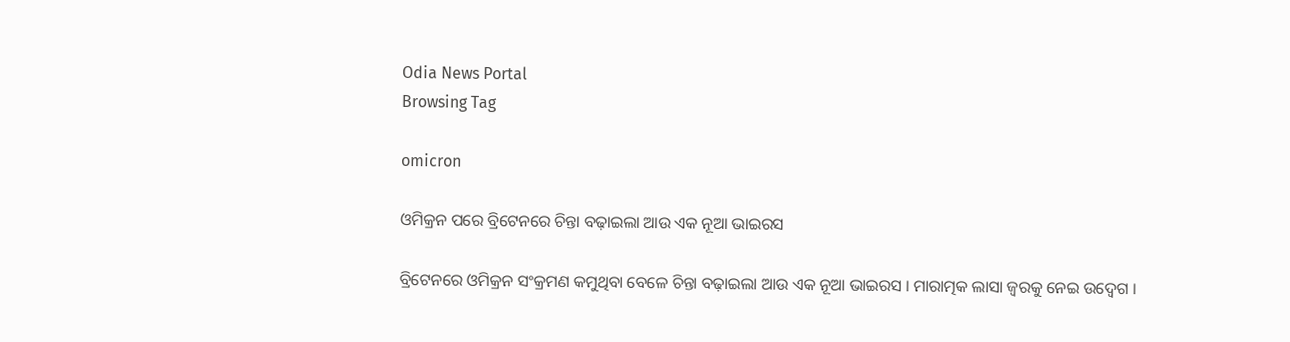Odia News Portal
Browsing Tag

omicron

ଓମିକ୍ରନ ପରେ ବ୍ରିଟେନରେ ଚିନ୍ତା ବଢ଼ାଇଲା ଆଉ ଏକ ନୂଆ ଭାଇରସ

ବ୍ରିଟେନରେ ଓମିକ୍ରନ ସଂକ୍ରମଣ କମୁଥିବା ବେଳେ ଚିନ୍ତା ବଢ଼ାଇଲା ଆଉ ଏକ ନୂଆ ଭାଇରସ । ମାରାତ୍ମକ ଲାସା ଜ୍ୱରକୁ ନେଇ ଉଦ୍ବେଗ ।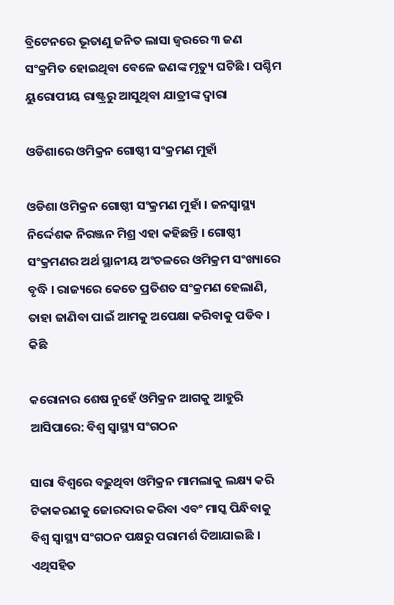ବ୍ରିଟେନରେ ଭୂତାଣୁ ଜନିତ ଲାସା ଜ୍ୱରରେ ୩ ଜଣ ସଂକ୍ରମିତ ହୋଇଥିବା ବେଳେ ଜଣଙ୍କ ମୃତ୍ୟୁ ଘଟିଛି । ପଶ୍ଚିମ ୟୁରୋପୀୟ ରାଷ୍ଟ୍ରରୁ ଆସୁଥିବା ଯାତ୍ରୀଙ୍କ ଦ୍ୱାରା

ଓଡିଶାରେ ଓମିକ୍ରନ ଗୋଷ୍ଠୀ ସଂକ୍ରମଣ ମୁହାଁ

ଓଡିଶା ଓମିକ୍ରନ ଗୋଷ୍ଠୀ ସଂକ୍ରମଣ ମୁହାଁ । ଜନସ୍ୱାସ୍ଥ୍ୟ ନିର୍ଦ୍ଦେଶକ ନିରଞ୍ଜନ ମିଶ୍ର ଏହା କହିଛନ୍ତି । ଗୋଷ୍ଠୀ ସଂକ୍ରମଣର ଅର୍ଥ ସ୍ଥାନୀୟ ଅଂଚଳରେ ଓମିକ୍ରମ ସଂଖ୍ୟାରେ ବୃଦ୍ଧି । ରାଜ୍ୟରେ କେତେ ପ୍ରତିଶତ ସଂକ୍ରମଣ ହେଲାଣି, ତାହା ଜାଣିବା ପାଇଁ ଆମକୁ ଅପେକ୍ଷା କରିବାକୁ ପଡିବ । କିଛି

କରୋନାର ଶେଷ ନୁହେଁ ଓମିକ୍ରନ ଆଗକୁ ଆହୁରି ଆସିପାରେ: ବିଶ୍ୱ ସ୍ୱାସ୍ଥ୍ୟ ସଂଗଠନ

ସାରା ବିଶ୍ୱରେ ବଢ଼ୁଥିବା ଓମିକ୍ରନ ମାମଲାକୁ ଲକ୍ଷ୍ୟ କରି ଟିକାକରଣକୁ ଜୋରଦାର କରିବା ଏବଂ ମାସ୍କ ପିନ୍ଧିବାକୁ ବିଶ୍ୱ ସ୍ୱାସ୍ଥ୍ୟ ସଂଗଠନ ପକ୍ଷରୁ ପରାମର୍ଶ ଦିଆଯାଇଛି । ଏଥିସହିତ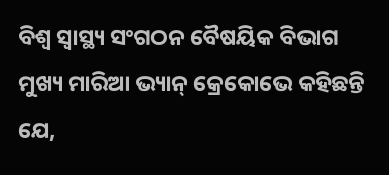ବିଶ୍ୱ ସ୍ୱାସ୍ଥ୍ୟ ସଂଗଠନ ବୈଷୟିକ ବିଭାଗ ମୁଖ୍ୟ ମାରିଆ ଭ୍ୟାନ୍ କ୍ରେକୋଭେ କହିଛନ୍ତି ଯେ,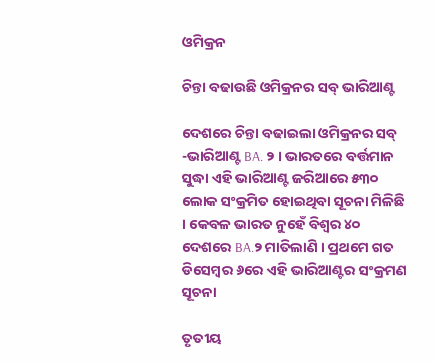ଓମିକ୍ରନ

ଚିନ୍ତା ବଢାଉଛି ଓମିକ୍ରନର ସବ୍ ଭାରିଆଣ୍ଟ

ଦେଶରେ ଚିନ୍ତା ବଢାଇଲା ଓମିକ୍ରନର ସବ୍‌ -ଭାରିଆଣ୍ଟ BA. ୨ । ଭାରତରେ ବର୍ତ୍ତମାନ ସୁଦ୍ଧା ଏହି ଭାରିଆଣ୍ଟ ଜରିଆରେ ୫୩୦ ଲୋକ ସଂକ୍ରମିତ ହୋଇଥିବା ସୂଚନା ମିଳିଛି । କେବଳ ଭାରତ ନୁହେଁ ବିଶ୍ବର ୪୦ ଦେଶରେ BA.୨ ମାତିଲାଣି । ପ୍ରଥମେ ଗତ ଡିସେମ୍ବର ୬ରେ ଏହି ଭାରିଆଣ୍ଟର ସଂକ୍ରମଣ ସୂଚନା

ତୃତୀୟ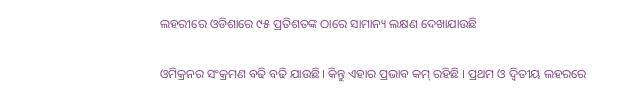ଲହରୀରେ ଓଡିଶାରେ ୯୫ ପ୍ରତିଶତଙ୍କ ଠାରେ ସାମାନ୍ୟ ଲକ୍ଷଣ ଦେଖାଯାଉଛି

ଓମିକ୍ରନର ସଂକ୍ରମଣ ବଢି ବଢି ଯାଉଛି। କିନ୍ତୁ ଏହାର ପ୍ରଭାବ କମ୍ ରହିଛି । ପ୍ରଥମ ଓ ଦ୍ୱିତୀୟ ଲହରରେ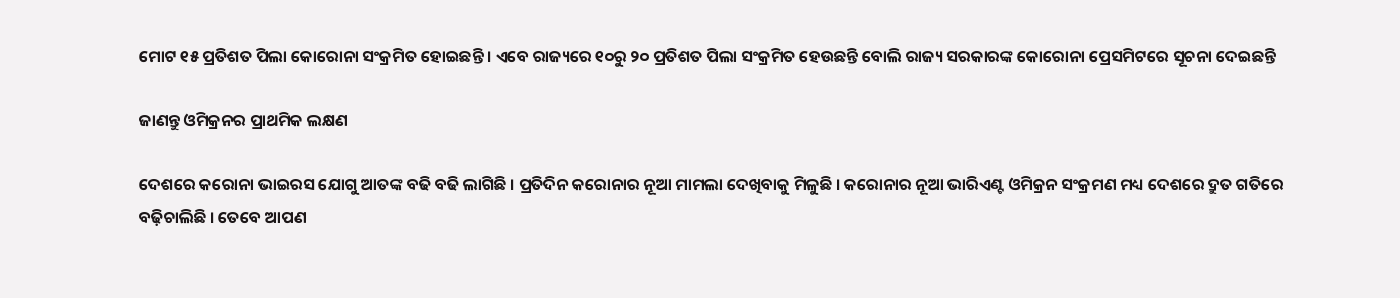ମୋଟ ୧୫ ପ୍ରତିଶତ ପିଲା କୋରୋନା ସଂକ୍ରମିତ ହୋଇଛନ୍ତି । ଏବେ ରାଜ୍ୟରେ ୧୦ରୁ ୨୦ ପ୍ରତିଶତ ପିଲା ସଂକ୍ରମିତ ହେଉଛନ୍ତି ବୋଲି ରାଜ୍ୟ ସରକାରଙ୍କ କୋରୋନା ପ୍ରେସମିଟରେ ସୂଚନା ଦେଇଛନ୍ତି

ଜାଣନ୍ତୁ ଓମିକ୍ରନର ପ୍ରାଥମିକ ଲକ୍ଷଣ

ଦେଶରେ କରୋନା ଭାଇରସ ଯୋଗୁ ଆତଙ୍କ ବଢି ବଢି ଲାଗିଛି । ପ୍ରତିଦିନ କରୋନାର ନୂଆ ମାମଲା ଦେଖିବାକୁ ମିଳୁଛି । କରୋନାର ନୂଆ ଭାରିଏଣ୍ଟ ଓମିକ୍ରନ ସଂକ୍ରମଣ ମଧ୍ୟ ଦେଶରେ ଦ୍ରୁତ ଗତିରେ ବଢ଼ିଚାଲିଛି । ତେବେ ଆପଣ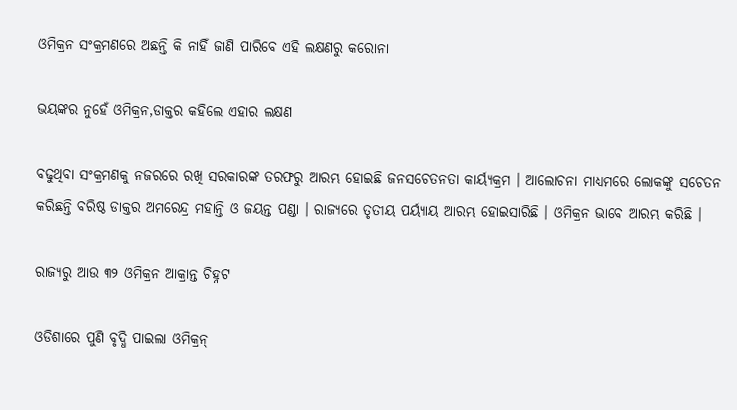ଓମିକ୍ରନ ସଂକ୍ରମଣରେ ଅଛନ୍ତି କି ନାହିଁ ଜାଣି ପାରିବେ ଏହି ଲକ୍ଷଣରୁ କରୋନା

ଭୟଙ୍କର ନୁହେଁ ଓମିକ୍ରନ,ଡାକ୍ତର କହିଲେ ଏହାର ଲକ୍ଷଣ

ବଢୁଥିବା ସଂକ୍ରମଣକୁ ନଜରରେ ରଖି ସରକାରଙ୍କ ତରଫରୁ ଆରମ୍ଭ ହୋଇଛି ଜନସଚେତନତା କାର୍ୟ୍ୟକ୍ରମ । ଆଲୋଚନା ମାଧ୍ୟମରେ ଲୋକଙ୍କୁ ସଚେତନ କରିଛନ୍ତି ବରିଷ୍ଠ ଡାକ୍ତର ଅମରେନ୍ଦ୍ର ମହାନ୍ତି ଓ ଜୟନ୍ତ ପଣ୍ଡା । ରାଜ୍ୟରେ ତୃତୀୟ ପର୍ୟ୍ୟାୟ ଆରମ୍ଭ ହୋଇସାରିଛି । ଓମିକ୍ରନ ଭାବେ ଆରମ୍ଭ କରିଛି ।

ରାଜ୍ୟରୁ ଆଉ ୩୨ ଓମିକ୍ରନ ଆକ୍ରାନ୍ତ ଚିହ୍ନଟ

ଓଡିଶାରେ ପୁଣି ବୃଦ୍ଧି ପାଇଲା ଓମିକ୍ରନ୍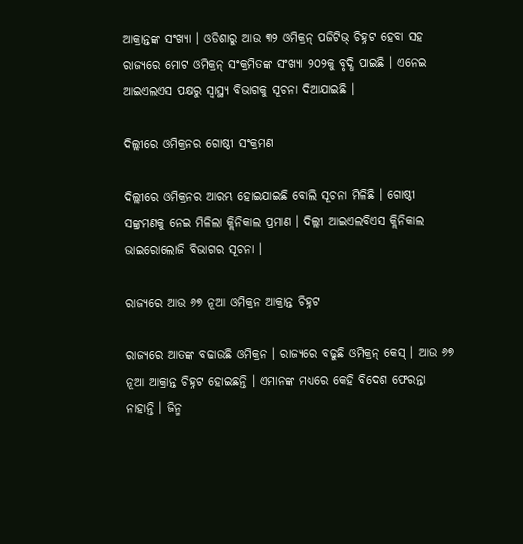ଆକ୍ରାନ୍ତଙ୍କ ସଂଖ୍ୟା । ଓଡିଶାରୁ ଆଉ ୩୨ ଓମିକ୍ରନ୍ ପଜିଟିଭ୍ ଚିହ୍ନଟ ହେବା ସହ ରାଜ୍ୟରେ ମୋଟ ଓମିକ୍ରନ୍ ସଂକ୍ରମିତଙ୍କ ସଂଖ୍ୟା ୨୦୨କୁ ବୃଦ୍ଧି ପାଇଛି । ଏନେଇ ଆଇଏଲଏସ ପକ୍ଷରୁ ସ୍ୱାସ୍ଥ୍ୟ ବିଭାଗକୁ ସୂଚନା ଦିଆଯାଇଛି ।

ଦିଲ୍ଲୀରେ ଓମିକ୍ରନର ଗୋଷ୍ଠୀ ସଂକ୍ରମଣ

ଦିଲ୍ଲୀରେ ଓମିକ୍ରନର ଆରମ୍ଭ ହୋଇଯାଇଛି ବୋଲି ସୂଚନା ମିଳିଛି । ଗୋଷ୍ଠୀ ସଙ୍କ୍ରମଣକୁ ନେଇ ମିଳିଲା କ୍ଲିନିକାଲ ପ୍ରମାଣ । ଦିଲ୍ଲୀ ଆଇଏଲବିଏସ କ୍ଲିନିକାଲ ଭାଇରୋଲୋଜି ବିଭାଗର ସୂଚନା ।

ରାଜ୍ୟରେ ଆଉ ୬୭ ନୂଆ ଓମିକ୍ରନ ଆକ୍ରାନ୍ତ ଚିହ୍ନଟ

ରାଜ୍ୟରେ ଆତଙ୍କ ବଢାଉଛି ଓମିକ୍ରନ । ରାଜ୍ୟରେ ବଢୁଛି ଓମିକ୍ରନ୍ କେସ୍ । ଆଉ ୬୭ ନୂଆ ଆକ୍ରାନ୍ତ ଚିହ୍ନଟ ହୋଇଛନ୍ତି । ଏମାନଙ୍କ ମଧ୍ୟରେ କେହି ବିଦେଶ ଫେରନ୍ତା ନାହାନ୍ତି । ଜିନ୍ମ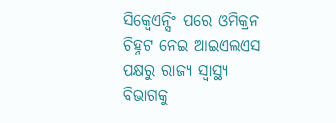ସିକ୍ୱେଏନ୍ସିଂ ପରେ ଓମିକ୍ରନ ଚିହ୍ନଟ ନେଇ ଆଇଏଲଏସ ପକ୍ଷରୁ ରାଜ୍ୟ ସ୍ୱାସ୍ଥ୍ୟ ବିଭାଗକୁ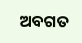ଅବଗତ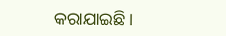କରାଯାଇଛି।